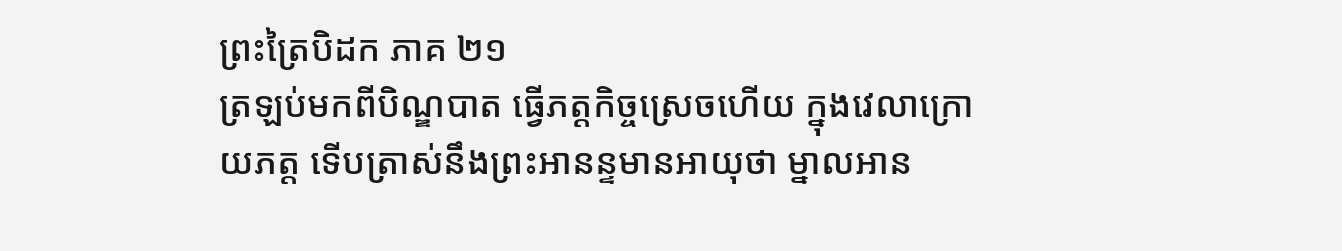ព្រះត្រៃបិដក ភាគ ២១
ត្រឡប់មកពីបិណ្ឌបាត ធ្វើភត្តកិច្ចស្រេចហើយ ក្នុងវេលាក្រោយភត្ត ទើបត្រាស់នឹងព្រះអានន្ទមានអាយុថា ម្នាលអាន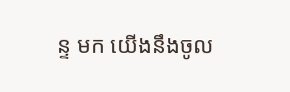ន្ទ មក យើងនឹងចូល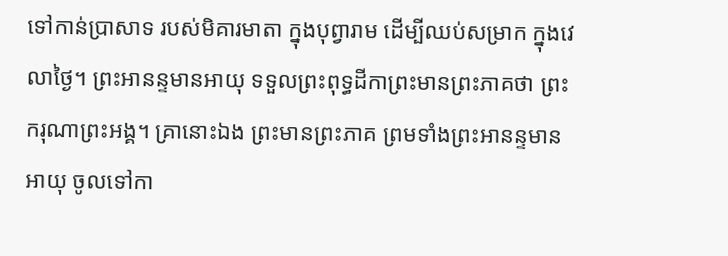ទៅកាន់ប្រាសាទ របស់មិគារមាតា ក្នុងបុព្វារាម ដើម្បីឈប់សម្រាក ក្នុងវេលាថ្ងៃ។ ព្រះអានន្ទមានអាយុ ទទួលព្រះពុទ្ធដីកាព្រះមានព្រះភាគថា ព្រះករុណាព្រះអង្គ។ គ្រានោះឯង ព្រះមានព្រះភាគ ព្រមទាំងព្រះអានន្ទមានអាយុ ចូលទៅកា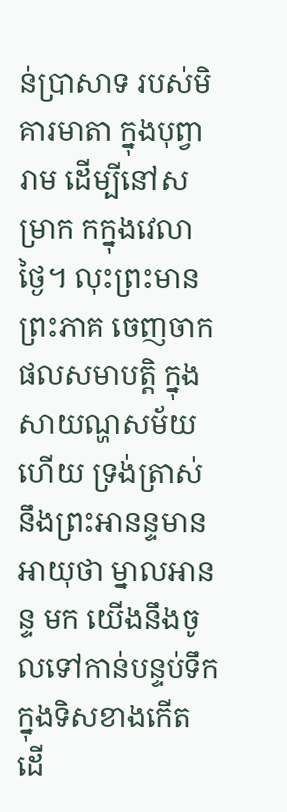ន់ប្រាសាទ របស់មិគារមាតា ក្នុងបុព្វារាម ដើម្បីនៅសម្រាក កក្នុងវេលាថ្ងៃ។ លុះព្រះមានព្រះភាគ ចេញចាកផលសមាបត្តិ ក្នុងសាយណ្ហសម័យហើយ ទ្រង់ត្រាស់នឹងព្រះអានន្ទមានអាយុថា ម្នាលអានន្ទ មក យើងនឹងចូលទៅកាន់បន្ទប់ទឹក ក្នុងទិសខាងកើត ដើ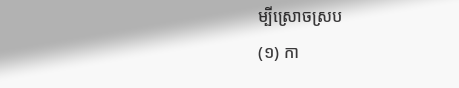ម្បីស្រោចស្រប
(១) កា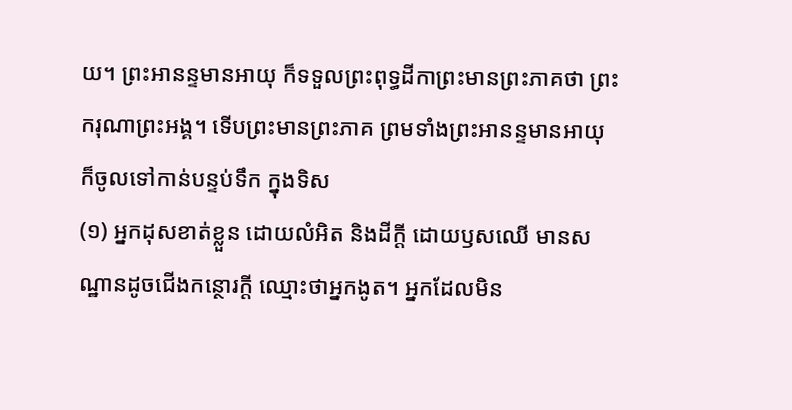យ។ ព្រះអានន្ទមានអាយុ ក៏ទទួលព្រះពុទ្ធដីកាព្រះមានព្រះភាគថា ព្រះករុណាព្រះអង្គ។ ទើបព្រះមានព្រះភាគ ព្រមទាំងព្រះអានន្ទមានអាយុ ក៏ចូលទៅកាន់បន្ទប់ទឹក ក្នុងទិស
(១) អ្នកដុសខាត់ខ្លួន ដោយលំអិត និងដីក្តី ដោយឫសឈើ មានសណ្ឋានដូចជើងកន្ថោរក្តី ឈ្មោះថាអ្នកងូត។ អ្នកដែលមិន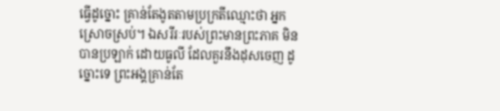ធ្វើដូច្នោះ គ្រាន់តែងូតតាមប្រក្រតីឈ្មោះថា អ្នកស្រោចស្រប់។ ឯសរីរៈរបស់ព្រះមានព្រះភាគ មិនបានប្រឡាក់ ដោយធូលី ដែលគួរនឹងដុសចេញ ដូច្នោះទេ ព្រះអង្គគ្រាន់តែ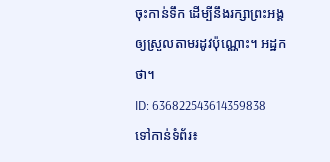ចុះកាន់ទឹក ដើម្បីនឹងរក្សាព្រះអង្គ ឲ្យស្រួលតាមរដូវប៉ុណ្ណោះ។ អដ្ឋកថា។
ID: 636822543614359838
ទៅកាន់ទំព័រ៖